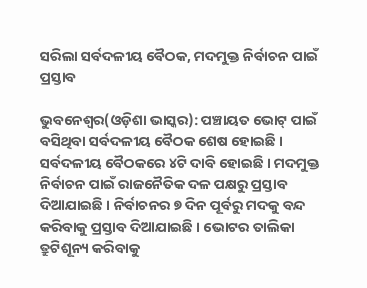ସରିଲା ସର୍ବଦଳୀୟ ବୈଠକ, ମଦମୁକ୍ତ ନିର୍ବାଚନ ପାଇଁ ପ୍ରସ୍ତାବ

ଭୁବନେଶ୍ୱର(ଓଡ଼ିଶା ଭାସ୍କର): ପଞ୍ଚାୟତ ଭୋଟ୍ ପାଇଁ ବସିଥିବା ସର୍ବଦଳୀୟ ବୈଠକ ଶେଷ ହୋଇଛି । ସର୍ବଦଳୀୟ ବୈଠକରେ ୪ଟି ଦାବି ହୋଇଛି । ମଦମୁକ୍ତ ନିର୍ବାଚନ ପାଇଁ ରାଜନୈତିକ ଦଳ ପକ୍ଷରୁ ପ୍ରସ୍ତାବ ଦିଆଯାଇଛି । ନିର୍ବାଚନର ୭ ଦିନ ପୂର୍ବରୁ ମଦକୁ ବନ୍ଦ କରିବାକୁ ପ୍ରସ୍ତାବ ଦିଆଯାଇଛି । ଭୋଟର ତାଲିକା ତ୍ରୁଟିଶୂନ୍ୟ କରିବାକୁ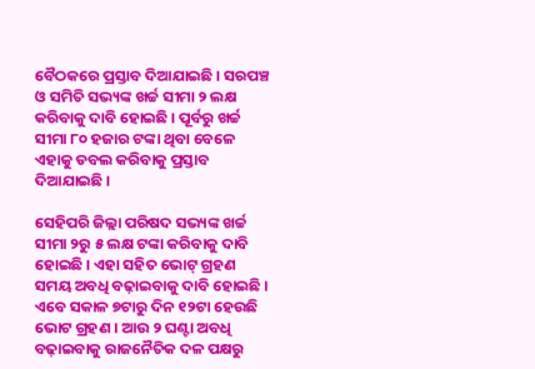ବୈଠକରେ ପ୍ରସ୍ତାବ ଦିଆଯାଇଛି । ସରପଞ୍ଚ ଓ ସମିତି ସଭ୍ୟଙ୍କ ଖର୍ଚ୍ଚ ସୀମା ୨ ଲକ୍ଷ କରିବାକୁ ଦାବି ହୋଇଛି । ପୂର୍ବରୁ ଖର୍ଚ୍ଚ ସୀମା ୮୦ ହଜାର ଟଙ୍କା ଥିବା ବେଳେ ଏହାକୁ ଡବଲ କରିବାକୁ ପ୍ରସ୍ତାବ ଦିଆଯାଇଛି ।

ସେହିପରି ଜିଲ୍ଲା ପରିଷଦ ସଭ୍ୟଙ୍କ ଖର୍ଚ୍ଚ ସୀମା ୨ରୁ ୫ ଲକ୍ଷ ଟଙ୍କା କରିବାକୁ ଦାବି ହୋଇଛି । ଏହା ସହିତ ଭୋଟ୍ ଗ୍ରହଣ ସମୟ ଅବଧି ବଢ଼ାଇବାକୁ ଦାବି ହୋଇଛି । ଏବେ ସକାଳ ୭ଟାରୁ ଦିନ ୧୨ଟା ହେଉଛି ଭୋଟ ଗ୍ରହଣ । ଆଉ ୨ ଘଣ୍ଟା ଅବଧି ବଢ଼ାଇବାକୁ ରାଜନୈତିକ ଦଳ ପକ୍ଷରୁ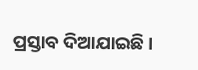ପ୍ରସ୍ତାବ ଦିଆଯାଇଛି ।